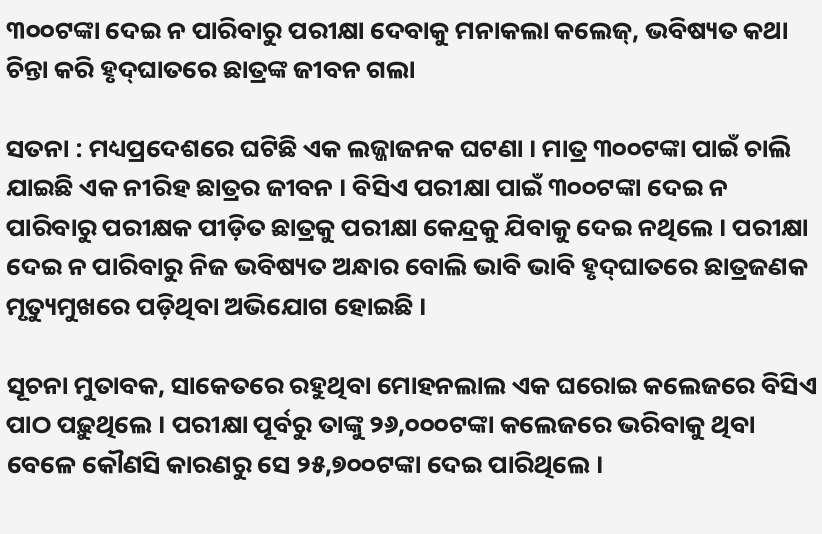୩୦୦ଟଙ୍କା ଦେଇ ନ ପାରିବାରୁ ପରୀକ୍ଷା ଦେବାକୁ ମନାକଲା କଲେଜ୍‌, ଭବିଷ୍ୟତ କଥା ଚିନ୍ତା କରି ହୃଦ୍‌ଘାତରେ ଛାତ୍ରଙ୍କ ଜୀବନ ଗଲା

ସତନା : ମଧ୍ୟପ୍ରଦେଶରେ ଘଟିଛି ଏକ ଲଜ୍ଜାଜନକ ଘଟଣା । ମାତ୍ର ୩୦୦ଟଙ୍କା ପାଇଁ ଚାଲି ଯାଇଛି ଏକ ନୀରିହ ଛାତ୍ରର ଜୀବନ । ବିସିଏ ପରୀକ୍ଷା ପାଇଁ ୩୦୦ଟଙ୍କା ଦେଇ ନ ପାରିବାରୁ ପରୀକ୍ଷକ ପୀଡ଼ିତ ଛାତ୍ରକୁ ପରୀକ୍ଷା କେନ୍ଦ୍ରକୁ ଯିବାକୁ ଦେଇ ନଥିଲେ । ପରୀକ୍ଷା ଦେଇ ନ ପାରିବାରୁ ନିଜ ଭବିଷ୍ୟତ ଅନ୍ଧାର ବୋଲି ଭାବି ଭାବି ହୃଦ୍‌ଘାତରେ ଛାତ୍ରଜଣକ ମୃତ୍ୟୁମୁଖରେ ପଡ଼ିଥିବା ଅଭିଯୋଗ ହୋଇଛି ।

ସୂଚନା ମୁତାବକ, ସାକେତରେ ରହୁଥିବା ମୋହନଲାଲ ଏକ ଘରୋଇ କଲେଜରେ ବିସିଏ ପାଠ ପଢ଼ୁଥିଲେ । ପରୀକ୍ଷା ପୂର୍ବରୁ ତାଙ୍କୁ ୨୬,୦୦୦ଟଙ୍କା କଲେଜରେ ଭରିବାକୁ ଥିବା ବେଳେ କୌଣସି କାରଣରୁ ସେ ୨୫,୭୦୦ଟଙ୍କା ଦେଇ ପାରିଥିଲେ ।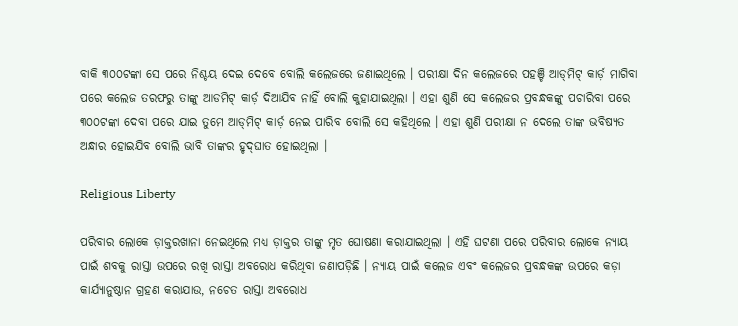ବାକି ୩୦୦ଟଙ୍କା ସେ ପରେ ନିଶ୍ଚୟ ଦେଇ ଦେବେ ବୋଲି କଲେଜରେ ଜଣାଇଥିଲେ । ପରୀକ୍ଷା ଦିନ କଲେଜରେ ପହଞ୍ଚି ଆଡ୍‍ମିଟ୍‌ କାର୍ଡ଼ ମାଗିବା ପରେ କଲେଜ ତରଫରୁ ତାଙ୍କୁ ଆଡମିଟ୍‌ କାର୍ଡ଼ ଦିଆଯିବ ନାହିଁ ବୋଲି କୁହାଯାଇଥିଲା । ଏହା ଶୁଣି ସେ କଲେଜର ପ୍ରବନ୍ଧକଙ୍କୁ ପଚାରିବା ପରେ ୩୦୦ଟଙ୍କା ଦେବା ପରେ ଯାଇ ତୁମେ ଆଡ୍‍ମିଟ୍‌ କାର୍ଡ଼ ନେଇ ପାରିବ ବୋଲି ସେ କହିଥିଲେ । ଏହା ଶୁଣି ପରୀକ୍ଷା ନ ଦେଲେ ତାଙ୍କ ଭବିଷ୍ୟତ ଅନ୍ଧାର ହୋଇଯିବ ବୋଲି ଭାବି ତାଙ୍କର ହୃଦ୍‌ଘାତ ହୋଇଥିଲା ।

Religious Liberty

ପରିବାର ଲୋକେ ଡ଼ାକ୍ତରଖାନା ନେଇଥିଲେ ମଧ୍ୟ ଡ଼ାକ୍ତର ତାଙ୍କୁ ମୃତ ଘୋଷଣା କରାଯାଇଥିଲା । ଏହି ଘଟଣା ପରେ ପରିବାର ଲୋକେ ନ୍ୟାୟ ପାଇଁ ଶବକୁ ରାସ୍ତା ଉପରେ ରଖି ରାସ୍ତା ଅବରୋଧ କରିଥିବା ଜଣାପଡ଼ିଛି । ନ୍ୟାୟ ପାଇଁ କଲେଜ ଏବଂ କଲେଜର ପ୍ରବନ୍ଧକଙ୍କ ଉପରେ କଡ଼ା କାର୍ଯ୍ୟାନୁଷ୍ଠାନ ଗ୍ରହଣ କରାଯାଉ, ନଚେତ ରାସ୍ତା ଅବରୋଧ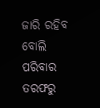ଜାରି ରହିବ ବୋଲି ପରିବାର ତରଫରୁ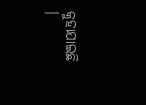କୁହାଯାଇଛି ।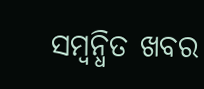ସମ୍ବନ୍ଧିତ ଖବର